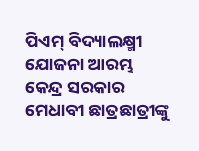ପିଏମ୍ ବିଦ୍ୟାଲକ୍ଷ୍ମୀ ଯୋଜନା ଆରମ୍ଭ
କେନ୍ଦ୍ର ସରକାର ମେଧାବୀ ଛାତ୍ରଛାତ୍ରୀଙ୍କୁ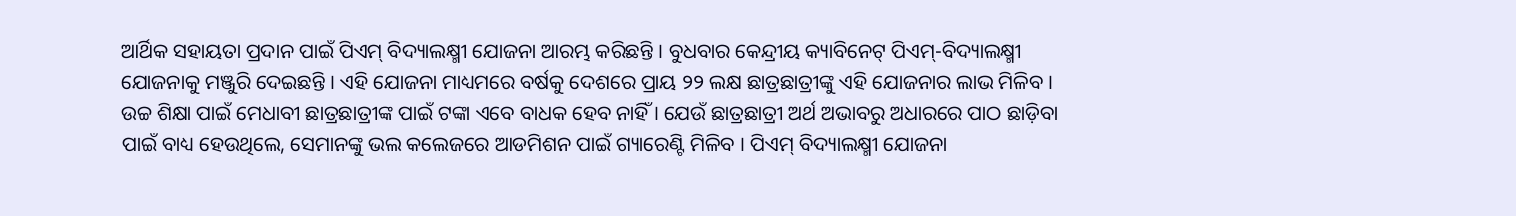ଆର୍ଥିକ ସହାୟତା ପ୍ରଦାନ ପାଇଁ ପିଏମ୍ ବିଦ୍ୟାଲକ୍ଷ୍ମୀ ଯୋଜନା ଆରମ୍ଭ କରିଛନ୍ତି । ବୁଧବାର କେନ୍ଦ୍ରୀୟ କ୍ୟାବିନେଟ୍ ପିଏମ୍-ବିଦ୍ୟାଲକ୍ଷ୍ମୀ ଯୋଜନାକୁ ମଞ୍ଜୁରି ଦେଇଛନ୍ତି । ଏହି ଯୋଜନା ମାଧ୍ୟମରେ ବର୍ଷକୁ ଦେଶରେ ପ୍ରାୟ ୨୨ ଲକ୍ଷ ଛାତ୍ରଛାତ୍ରୀଙ୍କୁ ଏହି ଯୋଜନାର ଲାଭ ମିଳିବ । ଉଚ୍ଚ ଶିକ୍ଷା ପାଇଁ ମେଧାବୀ ଛାତ୍ରଛାତ୍ରୀଙ୍କ ପାଇଁ ଟଙ୍କା ଏବେ ବାଧକ ହେବ ନାହିଁ । ଯେଉଁ ଛାତ୍ରଛାତ୍ରୀ ଅର୍ଥ ଅଭାବରୁ ଅଧାରରେ ପାଠ ଛାଡ଼ିବା ପାଇଁ ବାଧ୍ୟ ହେଉଥିଲେ, ସେମାନଙ୍କୁ ଭଲ କଲେଜରେ ଆଡମିଶନ ପାଇଁ ଗ୍ୟାରେଣ୍ଟି ମିଳିବ । ପିଏମ୍ ବିଦ୍ୟାଲକ୍ଷ୍ମୀ ଯୋଜନା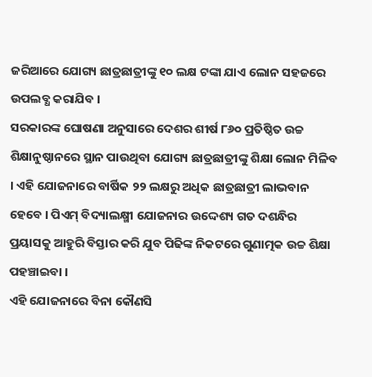ଜରିଆରେ ଯୋଗ୍ୟ ଛାତ୍ରଛାତ୍ରୀଙ୍କୁ ୧୦ ଲକ୍ଷ ଟଙ୍କା ଯାଏ ଲୋନ ସହଜରେ ଉପଲବ୍ଧ କରାଯିବ ।
ସରକାରଙ୍କ ଘୋଷଣା ଅନୁସାରେ ଦେଶର ଶୀର୍ଷ ୮୬୦ ପ୍ରତିଷ୍ଠିତ ଉଚ୍ଚ ଶିକ୍ଷାନୁଷ୍ଠାନରେ ସ୍ଥାନ ପାଉଥିବା ଯୋଗ୍ୟ ଛାତ୍ରଛାତ୍ରୀଙ୍କୁ ଶିକ୍ଷା ଲୋନ ମିଳିବ । ଏହି ଯୋଜନାରେ ବାର୍ଷିକ ୨୨ ଲକ୍ଷରୁ ଅଧିକ ଛାତ୍ରଛାତ୍ରୀ ଲାଭବାନ ହେବେ । ପିଏମ୍ ବିଦ୍ୟାଲକ୍ଷ୍ମୀ ଯୋଜନାର ଉଦ୍ଦେଶ୍ୟ ଗତ ଦଶନ୍ଧିର ପ୍ରୟାସକୁ ଆହୁରି ବିସ୍ତାର କରି ଯୁବ ପିଢିଙ୍କ ନିକଟରେ ଗୁଣାତ୍ମକ ଉଚ୍ଚ ଶିକ୍ଷା ପହଞ୍ଚାଇବା ।
ଏହି ଯୋଜନାରେ ବିନା କୌଣସି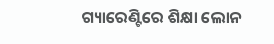ଗ୍ୟାରେଣ୍ଟିରେ ଶିକ୍ଷା ଲୋନ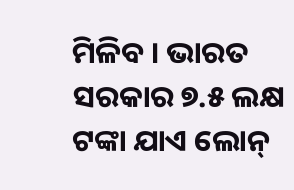ମିଳିବ । ଭାରତ ସରକାର ୭.୫ ଲକ୍ଷ ଟଙ୍କା ଯାଏ ଲୋନ୍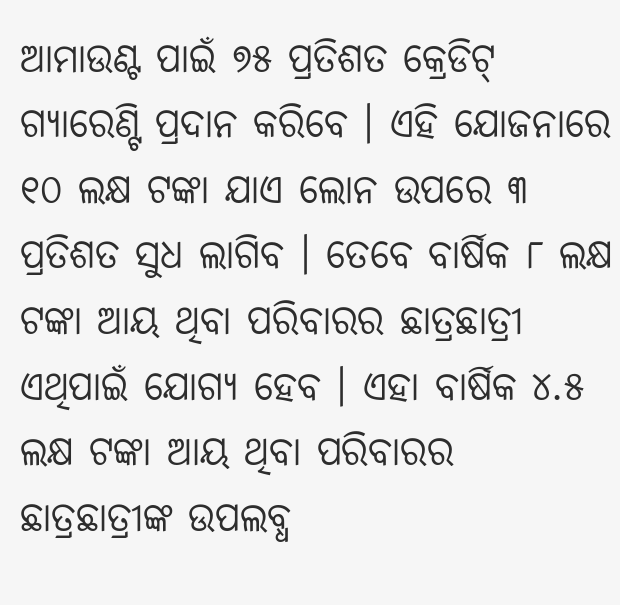ଆମାଉଣ୍ଟ ପାଇଁ ୭୫ ପ୍ରତିଶତ କ୍ରେଡିଟ୍ ଗ୍ୟାରେଣ୍ଟି ପ୍ରଦାନ କରିବେ । ଏହି ଯୋଜନାରେ ୧୦ ଲକ୍ଷ ଟଙ୍କା ଯାଏ ଲୋନ ଉପରେ ୩ ପ୍ରତିଶତ ସୁଧ ଲାଗିବ । ତେବେ ବାର୍ଷିକ ୮ ଲକ୍ଷ ଟଙ୍କା ଆୟ ଥିବା ପରିବାରର ଛାତ୍ରଛାତ୍ରୀ ଏଥିପାଇଁ ଯୋଗ୍ୟ ହେବ । ଏହା ବାର୍ଷିକ ୪.୫ ଲକ୍ଷ ଟଙ୍କା ଆୟ ଥିବା ପରିବାରର ଛାତ୍ରଛାତ୍ରୀଙ୍କ ଉପଲବ୍ଧ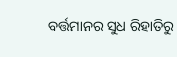ବର୍ତ୍ତମାନର ସୁଧ ରିହାତିରୁ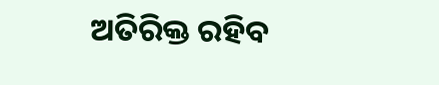ଅତିରିକ୍ତ ରହିବ